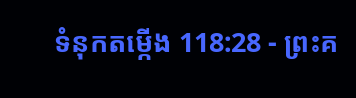ទំនុកតម្កើង 118:28 - ព្រះគ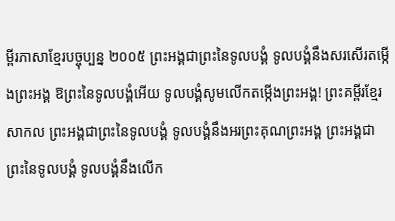ម្ពីរភាសាខ្មែរបច្ចុប្បន្ន ២០០៥ ព្រះអង្គជាព្រះនៃទូលបង្គំ ទូលបង្គំនឹងសរសើរតម្កើងព្រះអង្គ ឱព្រះនៃទូលបង្គំអើយ ទូលបង្គំសូមលើកតម្កើងព្រះអង្គ! ព្រះគម្ពីរខ្មែរសាកល ព្រះអង្គជាព្រះនៃទូលបង្គំ ទូលបង្គំនឹងអរព្រះគុណព្រះអង្គ ព្រះអង្គជាព្រះនៃទូលបង្គំ ទូលបង្គំនឹងលើក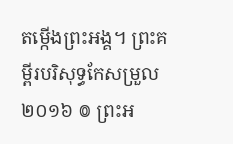តម្កើងព្រះអង្គ។ ព្រះគម្ពីរបរិសុទ្ធកែសម្រួល ២០១៦ ៙ ព្រះអ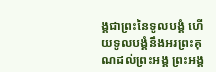ង្គជាព្រះនៃទូលបង្គំ ហើយទូលបង្គំនឹងអរព្រះគុណដល់ព្រះអង្គ ព្រះអង្គ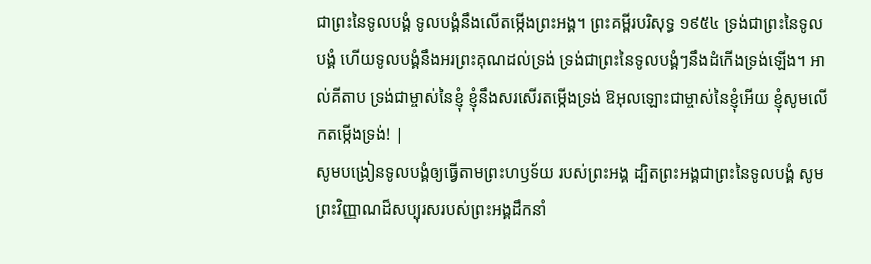ជាព្រះនៃទូលបង្គំ ទូលបង្គំនឹងលើតម្កើងព្រះអង្គ។ ព្រះគម្ពីរបរិសុទ្ធ ១៩៥៤ ទ្រង់ជាព្រះនៃទូលបង្គំ ហើយទូលបង្គំនឹងអរព្រះគុណដល់ទ្រង់ ទ្រង់ជាព្រះនៃទូលបង្គំៗនឹងដំកើងទ្រង់ឡើង។ អាល់គីតាប ទ្រង់ជាម្ចាស់នៃខ្ញុំ ខ្ញុំនឹងសរសើរតម្កើងទ្រង់ ឱអុលឡោះជាម្ចាស់នៃខ្ញុំអើយ ខ្ញុំសូមលើកតម្កើងទ្រង់! |
សូមបង្រៀនទូលបង្គំឲ្យធ្វើតាមព្រះហឫទ័យ របស់ព្រះអង្គ ដ្បិតព្រះអង្គជាព្រះនៃទូលបង្គំ សូមព្រះវិញ្ញាណដ៏សប្បុរសរបស់ព្រះអង្គដឹកនាំ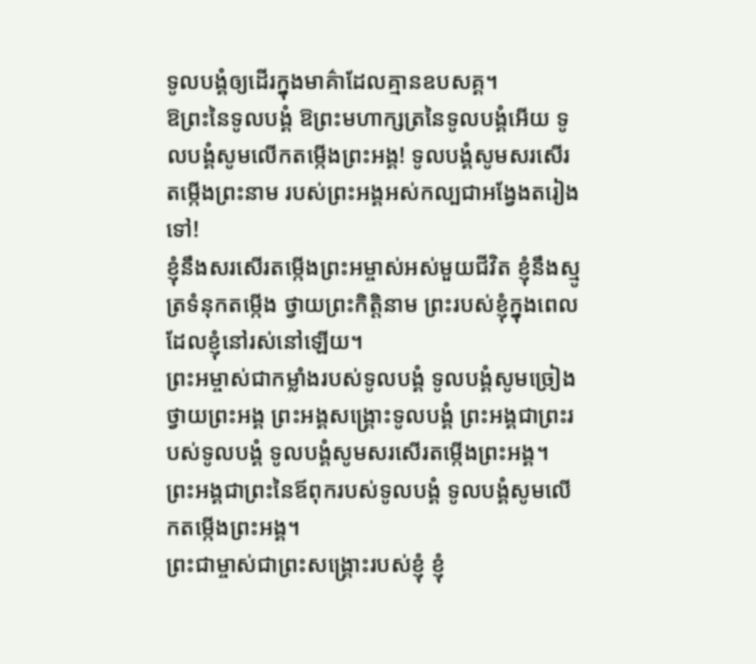ទូលបង្គំឲ្យដើរក្នុងមាគ៌ាដែលគ្មានឧបសគ្គ។
ឱព្រះនៃទូលបង្គំ ឱព្រះមហាក្សត្រនៃទូលបង្គំអើយ ទូលបង្គំសូមលើកតម្កើងព្រះអង្គ! ទូលបង្គំសូមសរសើរតម្កើងព្រះនាម របស់ព្រះអង្គអស់កល្បជាអង្វែងតរៀងទៅ!
ខ្ញុំនឹងសរសើរតម្កើងព្រះអម្ចាស់អស់មួយជីវិត ខ្ញុំនឹងស្មូត្រទំនុកតម្កើង ថ្វាយព្រះកិត្តិនាម ព្រះរបស់ខ្ញុំក្នុងពេលដែលខ្ញុំនៅរស់នៅឡើយ។
ព្រះអម្ចាស់ជាកម្លាំងរបស់ទូលបង្គំ ទូលបង្គំសូមច្រៀងថ្វាយព្រះអង្គ ព្រះអង្គសង្គ្រោះទូលបង្គំ ព្រះអង្គជាព្រះរបស់ទូលបង្គំ ទូលបង្គំសូមសរសើរតម្កើងព្រះអង្គ។ ព្រះអង្គជាព្រះនៃឪពុករបស់ទូលបង្គំ ទូលបង្គំសូមលើកតម្កើងព្រះអង្គ។
ព្រះជាម្ចាស់ជាព្រះសង្គ្រោះរបស់ខ្ញុំ ខ្ញុំ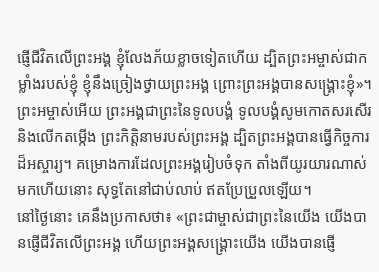ផ្ញើជីវិតលើព្រះអង្គ ខ្ញុំលែងភ័យខ្លាចទៀតហើយ ដ្បិតព្រះអម្ចាស់ជាកម្លាំងរបស់ខ្ញុំ ខ្ញុំនឹងច្រៀងថ្វាយព្រះអង្គ ព្រោះព្រះអង្គបានសង្គ្រោះខ្ញុំ»។
ព្រះអម្ចាស់អើយ ព្រះអង្គជាព្រះនៃទូលបង្គំ ទូលបង្គំសូមកោតសរសើរ និងលើកតម្កើង ព្រះកិត្តិនាមរបស់ព្រះអង្គ ដ្បិតព្រះអង្គបានធ្វើកិច្ចការដ៏អស្ចារ្យ។ គម្រោងការដែលព្រះអង្គរៀបចំទុក តាំងពីយូរយារណាស់មកហើយនោះ សុទ្ធតែនៅជាប់លាប់ ឥតប្រែប្រួលឡើយ។
នៅថ្ងៃនោះ គេនឹងប្រកាសថា៖ «ព្រះជាម្ចាស់ជាព្រះនៃយើង យើងបានផ្ញើជីវិតលើព្រះអង្គ ហើយព្រះអង្គសង្គ្រោះយើង យើងបានផ្ញើ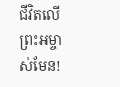ជីវិតលើព្រះអម្ចាស់មែន!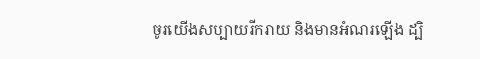ចូរយើងសប្បាយរីករាយ និងមានអំណរឡើង ដ្បិ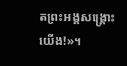តព្រះអង្គសង្គ្រោះយើង!»។